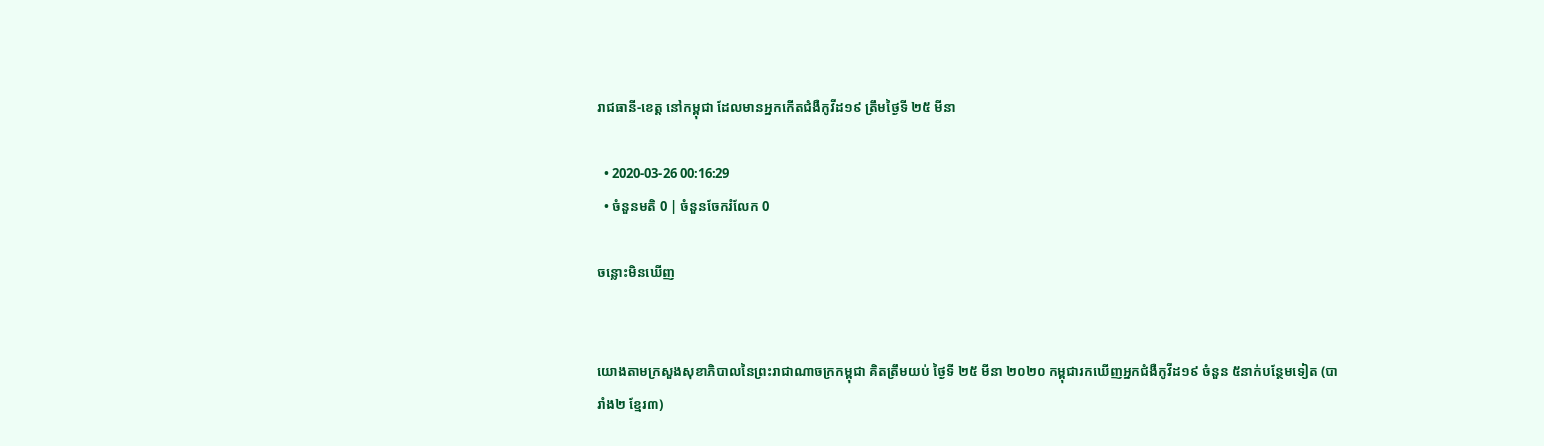រាជធានី-ខេត្ត នៅកម្ពុជា ដែលមានអ្នកកើតជំងឺកូវីដ១៩ ត្រឹមថ្ងៃទី ២៥ មីនា

  • 2020-03-26 00:16:29
  • ចំនួនមតិ 0 | ចំនួនចែករំលែក 0

ចន្លោះមិនឃើញ


យោងតាមក្រសួងសុខាភិបាលនៃព្រះរាជាណាចក្រកម្ពុជា គិតត្រឹមយប់ ថ្ងៃទី ២៥ មីនា ២០២០ កម្ពុជារកឃេីញអ្នកជំងឺកូវីដ១៩ ចំនួន ៥នាក់បន្ថែមទៀត (បារាំង២ ខ្មែរ៣)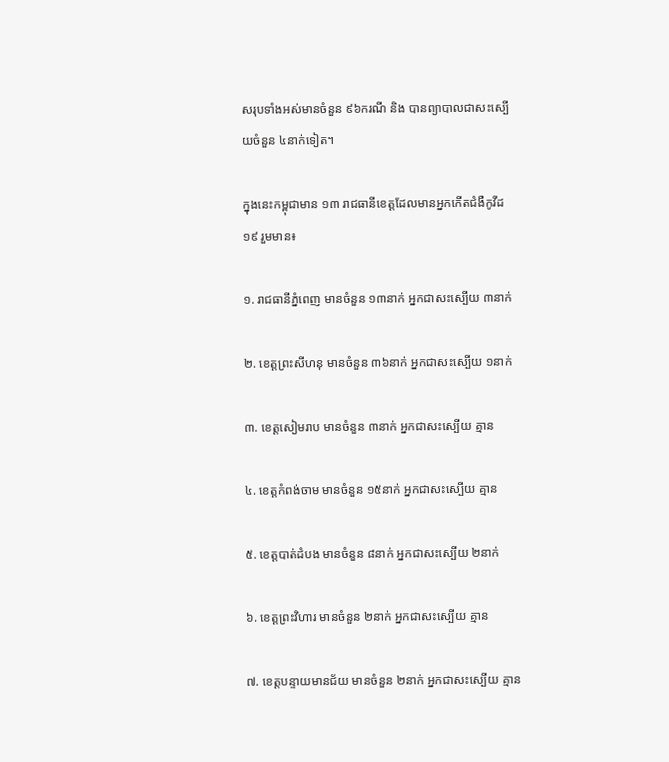សរុបទាំងអស់មានចំនួន ៩៦ករណី និង បានព្យាបាលជាសះស្បេីយចំនួន ៤នាក់ទៀត។

ក្នុងនេះកម្ពុជាមាន ១៣ រាជធានីខេត្តដែលមានអ្នកកើតជំងឺកូវីដ១៩ រួមមាន៖

១. រាជធានីភ្នំពេញ មានចំនួន ១៣នាក់ អ្នកជាសះស្បើយ ៣នាក់

២. ខេត្តព្រះសីហនុ មានចំនួន ៣៦នាក់ អ្នកជាសះស្បើយ ១នាក់

៣. ខេត្តសៀមរាប មានចំនួន ៣នាក់ អ្នកជាសះស្បើយ គ្មាន

៤. ខេត្តកំពង់ចាម មានចំនួន ១៥នាក់ អ្នកជាសះស្បើយ គ្មាន

៥. ខេត្តបាត់ដំបង មានចំនួន ៨នាក់ អ្នកជាសះស្បើយ ២នាក់

៦. ខេត្តព្រះវិហារ មានចំនួន ២នាក់ អ្នកជាសះស្បើយ គ្មាន

៧. ខេត្តបន្ទាយមានជ័យ មានចំនួន ២នាក់ អ្នកជាសះស្បើយ គ្មាន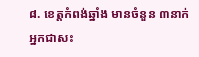៨. ខេត្តកំពង់ឆ្នាំង មានចំនួន ៣នាក់ អ្នកជាសះ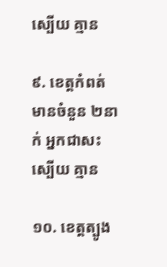ស្បើយ គ្មាន

៩. ខេត្តកំពត់ មានចំនួន ២នាក់ អ្នកជាសះស្បើយ គ្មាន

១០. ខេត្តត្បូង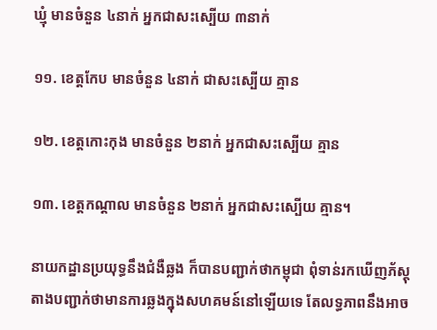ឃ្មុំ មានចំនួន ៤នាក់ អ្នកជាសះស្បើយ ៣នាក់

១១. ខេត្តកែប មានចំនួន ៤នាក់ ជាសះស្បើយ គ្មាន

១២. ខេត្តកោះកុង មានចំនួន ២នាក់ អ្នកជាសះស្បើយ គ្មាន

១៣. ខេត្តកណ្ដាល មានចំនួន ២នាក់ អ្នកជាសះស្បើយ គ្មាន។

នាយកដ្ឋានប្រយុទ្ធនឹងជំងឺឆ្លង ក៏បានបញ្ជាក់ថាកម្ពុជា ពុំទាន់រកឃេីញភ័ស្តុតាងបញ្ជាក់ថាមានការឆ្លងក្នុងសហគមន៍នៅឡេីយទេ តែលទ្ធភាពនឹងអាច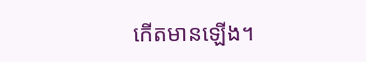កេីតមានឡេីង។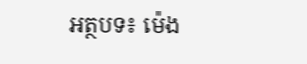អត្ថបទ៖ ម៉េង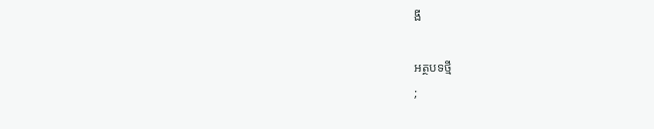ងី

អត្ថបទថ្មី
;